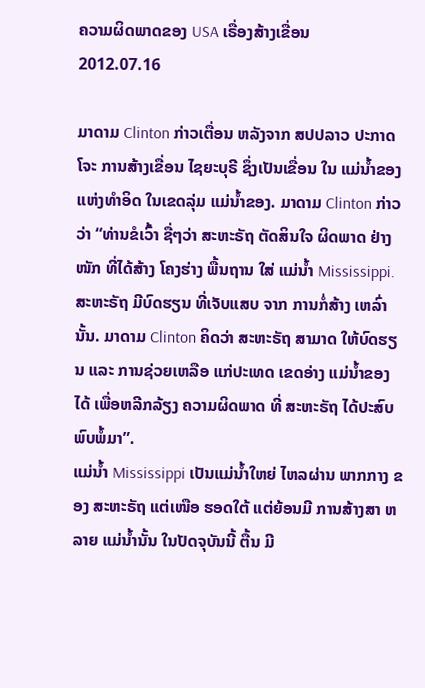ຄວາມຜິດພາດຂອງ USA ເຣື່ອງສ້າງເຂື່ອນ
2012.07.16

ມາດາມ Clinton ກ່າວເຕື່ອນ ຫລັງຈາກ ສປປລາວ ປະກາດ ໂຈະ ການສ້າງເຂື່ອນ ໄຊຍະບຸຣີ ຊຶ່ງເປັນເຂື່ອນ ໃນ ແມ່ນ້ຳຂອງ ແຫ່ງທຳອິດ ໃນເຂດລຸ່ມ ແມ່ນ້ຳຂອງ. ມາດາມ Clinton ກ່າວວ່າ “ທ່ານຂໍເວົ້າ ຊື່ໆວ່າ ສະຫະຣັຖ ຕັດສິນໃຈ ຜິດພາດ ຢ່າງໜັກ ທີ່ໄດ້ສ້າງ ໂຄງຮ່າງ ພື້ນຖານ ໃສ່ ແມ່ນ້ຳ Mississippi. ສະຫະຣັຖ ມີບົດຮຽນ ທີ່ເຈັບແສບ ຈາກ ການກໍ່ສ້າງ ເຫລົ່ານັ້ນ. ມາດາມ Clinton ຄິດວ່າ ສະຫະຣັຖ ສາມາດ ໃຫ້ບົດຮຽນ ແລະ ການຊ່ວຍເຫລືອ ແກ່ປະເທດ ເຂດອ່າງ ແມ່ນ້ຳຂອງ ໄດ້ ເພື່ອຫລີກລ້ຽງ ຄວາມຜິດພາດ ທີ່ ສະຫະຣັຖ ໄດ້ປະສົບ ພົບພໍ້ມາ”.
ແມ່ນ້ຳ Mississippi ເປັນແມ່ນ້ຳໃຫຍ່ ໄຫລຜ່ານ ພາກກາງ ຂອງ ສະຫະຣັຖ ແຕ່ເໜືອ ຮອດໃຕ້ ແຕ່ຍ້ອນມີ ການສ້າງສາ ຫລາຍ ແມ່ນ້ຳນັ້ນ ໃນປັດຈຸບັນນີ້ ຕື້ນ ມີ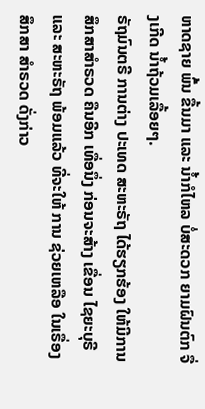ຫາດຊາຍ ພົ້ນ ຂື້ນມາ ແລະ ນ້ຳກໍໄຫລ ບໍ່ສະດວກ ຍາມຝົນຕົກ ຈື່ງເກີດ ນ້ຳຖ້ວມເລື້ອຍໆ.
ຣັຖມົນຕຣີ ການຕ່າງ ປະເທດ ສະຫະຣັຖ ໄດ້ຮຽກຮ້ອງ ໃຫ້ມີການ ສຶກສາສຳຣວດ ຄືນອີກ ເທື່ອນຶ່ງ ກ່ອນຈະສ້າງ ເຂື່ອນ ໄຊຍະບຸຣີ ແລະ ສະຫະຣັຖ ພ້ອມແລ້ວ ທີ່ຈະໃຫ້ ການ ຊ່ວຍເຫລືອ ໃນເຣື່ອງ ສຶກສາ ສຳຣວດ ດັ່ງກ່າວ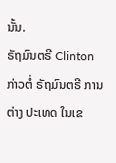ນັ້ນ.
ຣັຖມົນຕຣີ Clinton ກ່າວຕໍ່ ຣັຖມົນຕຣີ ການຕ່າງ ປະເທດ ໃນເຂ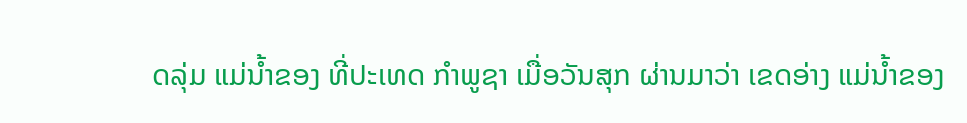ດລຸ່ມ ແມ່ນ້ຳຂອງ ທີ່ປະເທດ ກຳພູຊາ ເມື່ອວັນສຸກ ຜ່ານມາວ່າ ເຂດອ່າງ ແມ່ນ້ຳຂອງ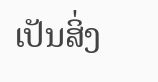ເປັນສິ່ງ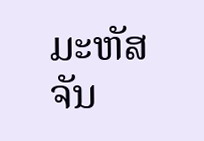ມະຫັສຈັນ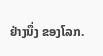ຢ່າງນຶ່ງ ຂອງໂລກ.